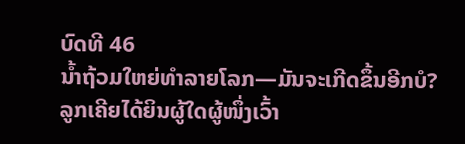ບົດທີ 46
ນ້ຳຖ້ວມໃຫຍ່ທຳລາຍໂລກ—ມັນຈະເກີດຂຶ້ນອີກບໍ?
ລູກເຄີຍໄດ້ຍິນຜູ້ໃດຜູ້ໜຶ່ງເວົ້າ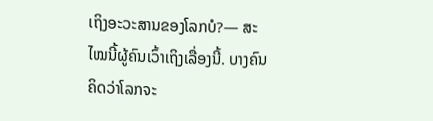ເຖິງອະວະສານຂອງໂລກບໍ?— ສະໄໝນີ້ຜູ້ຄົນເວົ້າເຖິງເລື່ອງນີ້. ບາງຄົນຄິດວ່າໂລກຈະ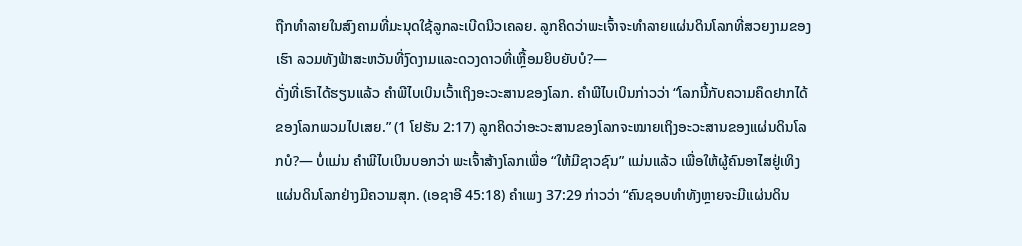ຖືກທຳລາຍໃນສົງຄາມທີ່ມະນຸດໃຊ້ລູກລະເບີດນິວເຄລຍ. ລູກຄິດວ່າພະເຈົ້າຈະທຳລາຍແຜ່ນດິນໂລກທີ່ສວຍງາມຂອງເຮົາ ລວມທັງຟ້າສະຫວັນທີ່ງົດງາມແລະດວງດາວທີ່ເຫຼື້ອມຍິບຍັບບໍ?—
ດັ່ງທີ່ເຮົາໄດ້ຮຽນແລ້ວ ຄຳພີໄບເບິນເວົ້າເຖິງອະວະສານຂອງໂລກ. ຄຳພີໄບເບິນກ່າວວ່າ “ໂລກນີ້ກັບຄວາມຄຶດຢາກໄດ້ຂອງໂລກພວມໄປເສຍ.” (1 ໂຢຮັນ 2:17) ລູກຄິດວ່າອະວະສານຂອງໂລກຈະໝາຍເຖິງອະວະສານຂອງແຜ່ນດິນໂລກບໍ?— ບໍ່ແມ່ນ ຄຳພີໄບເບິນບອກວ່າ ພະເຈົ້າສ້າງໂລກເພື່ອ “ໃຫ້ມີຊາວຊົນ” ແມ່ນແລ້ວ ເພື່ອໃຫ້ຜູ້ຄົນອາໄສຢູ່ເທິງແຜ່ນດິນໂລກຢ່າງມີຄວາມສຸກ. (ເອຊາອີ 45:18) ຄຳເພງ 37:29 ກ່າວວ່າ “ຄົນຊອບທຳທັງຫຼາຍຈະມີແຜ່ນດິນ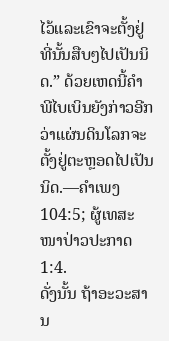ໄວ້ແລະເຂົາຈະຕັ້ງຢູ່ທີ່ນັ້ນສືບໆໄປເປັນນິດ.” ດ້ວຍເຫດນີ້ຄຳພີໄບເບິນຍັງກ່າວອີກວ່າແຜ່ນດິນໂລກຈະຕັ້ງຢູ່ຕະຫຼອດໄປເປັນນິດ.—ຄຳເພງ 104:5; ຜູ້ເທສະໜາປ່າວປະກາດ 1:4.
ດັ່ງນັ້ນ ຖ້າອະວະສານ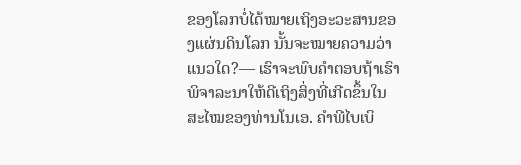ຂອງໂລກບໍ່ໄດ້ໝາຍເຖິງອະວະສານຂອງແຜ່ນດິນໂລກ ນັ້ນຈະໝາຍຄວາມວ່າແນວໃດ?— ເຮົາຈະພົບຄຳຕອບຖ້າເຮົາພິຈາລະນາໃຫ້ດີເຖິງສິ່ງທີ່ເກີດຂຶ້ນໃນສະໄໝຂອງທ່ານໂນເອ. ຄຳພີໄບເບິ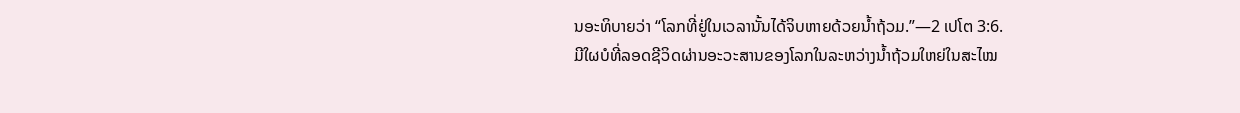ນອະທິບາຍວ່າ “ໂລກທີ່ຢູ່ໃນເວລານັ້ນໄດ້ຈິບຫາຍດ້ວຍນ້ຳຖ້ວມ.”—2 ເປໂຕ 3:6.
ມີໃຜບໍທີ່ລອດຊີວິດຜ່ານອະວະສານຂອງໂລກໃນລະຫວ່າງນ້ຳຖ້ວມໃຫຍ່ໃນສະໄໝ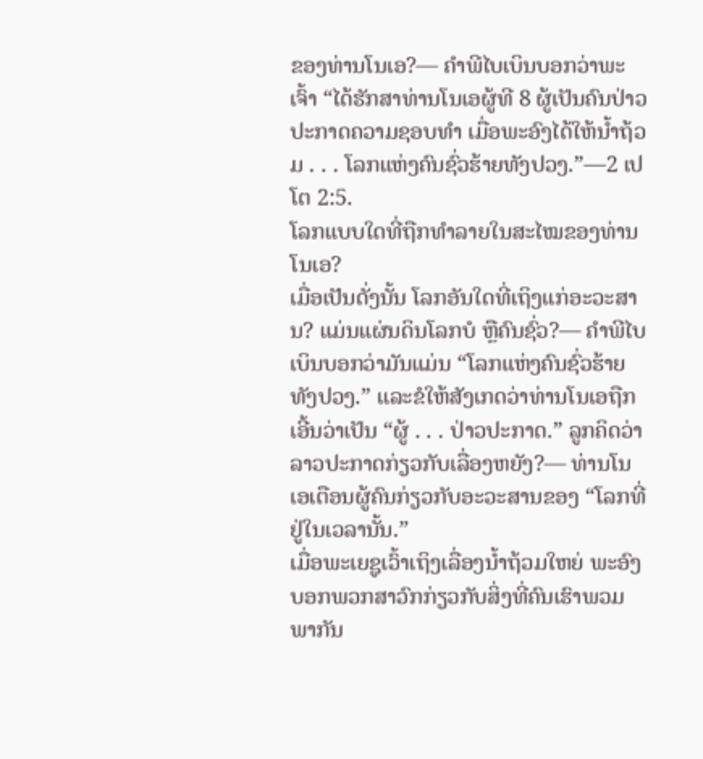ຂອງທ່ານໂນເອ?— ຄຳພີໄບເບິນບອກວ່າພະເຈົ້າ “ໄດ້ຮັກສາທ່ານໂນເອຜູ້ທີ 8 ຜູ້ເປັນຄົນປ່າວປະກາດຄວາມຊອບທຳ ເມື່ອພະອົງໄດ້ໃຫ້ນ້ຳຖ້ວມ . . . ໂລກແຫ່ງຄົນຊົ່ວຮ້າຍທັງປວງ.”—2 ເປໂຕ 2:5.
ໂລກແບບໃດທີ່ຖືກທຳລາຍໃນສະໄໝຂອງທ່ານໂນເອ?
ເມື່ອເປັນດັ່ງນັ້ນ ໂລກອັນໃດທີ່ເຖິງແກ່ອະວະສານ? ແມ່ນແຜ່ນດິນໂລກບໍ ຫຼືຄົນຊົ່ວ?— ຄຳພີໄບເບິນບອກວ່າມັນແມ່ນ “ໂລກແຫ່ງຄົນຊົ່ວຮ້າຍທັງປວງ.” ແລະຂໍໃຫ້ສັງເກດວ່າທ່ານໂນເອຖືກເອີ້ນວ່າເປັນ “ຜູ້ . . . ປ່າວປະກາດ.” ລູກຄິດວ່າລາວປະກາດກ່ຽວກັບເລື່ອງຫຍັງ?— ທ່ານໂນເອເຕືອນຜູ້ຄົນກ່ຽວກັບອະວະສານຂອງ “ໂລກທີ່ຢູ່ໃນເວລານັ້ນ.”
ເມື່ອພະເຍຊູເວົ້າເຖິງເລື່ອງນ້ຳຖ້ວມໃຫຍ່ ພະອົງບອກພວກສາວົກກ່ຽວກັບສິ່ງທີ່ຄົນເຮົາພວມພາກັນ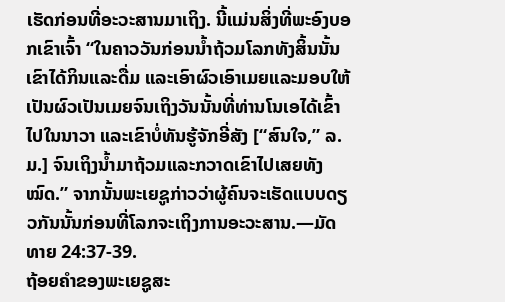ເຮັດກ່ອນທີ່ອະວະສານມາເຖິງ. ນີ້ແມ່ນສິ່ງທີ່ພະອົງບອກເຂົາເຈົ້າ “ໃນຄາວວັນກ່ອນນ້ຳຖ້ວມໂລກທັງສິ້ນນັ້ນ ເຂົາໄດ້ກິນແລະດື່ມ ແລະເອົາຜົວເອົາເມຍແລະມອບໃຫ້ເປັນຜົວເປັນເມຍຈົນເຖິງວັນນັ້ນທີ່ທ່ານໂນເອໄດ້ເຂົ້າໄປໃນນາວາ ແລະເຂົາບໍ່ທັນຮູ້ຈັກອີ່ສັງ [“ສົນໃຈ,” ລ.ມ.] ຈົນເຖິງນ້ຳມາຖ້ວມແລະກວາດເຂົາໄປເສຍທັງໝົດ.” ຈາກນັ້ນພະເຍຊູກ່າວວ່າຜູ້ຄົນຈະເຮັດແບບດຽວກັນນັ້ນກ່ອນທີ່ໂລກຈະເຖິງການອະວະສານ.—ມັດທາຍ 24:37-39.
ຖ້ອຍຄຳຂອງພະເຍຊູສະ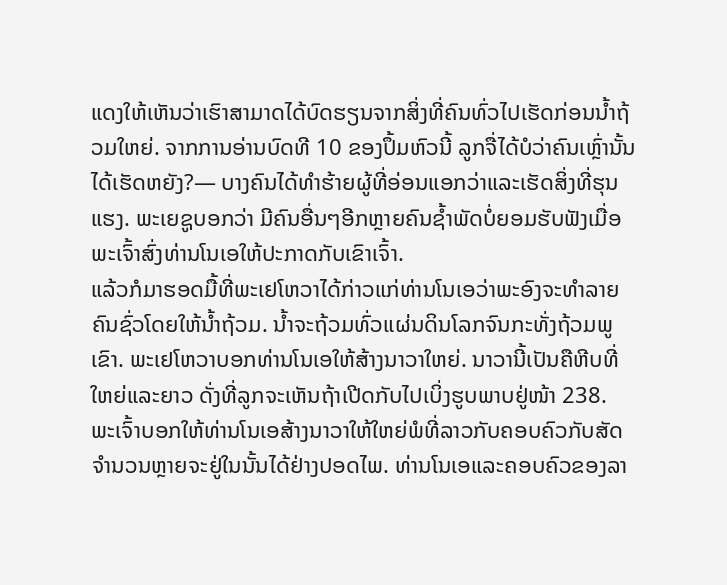ແດງໃຫ້ເຫັນວ່າເຮົາສາມາດໄດ້ບົດຮຽນຈາກສິ່ງທີ່ຄົນທົ່ວໄປເຮັດກ່ອນນ້ຳຖ້ວມໃຫຍ່. ຈາກການອ່ານບົດທີ 10 ຂອງປຶ້ມຫົວນີ້ ລູກຈື່ໄດ້ບໍວ່າຄົນເຫຼົ່ານັ້ນໄດ້ເຮັດຫຍັງ?— ບາງຄົນໄດ້ທຳຮ້າຍຜູ້ທີ່ອ່ອນແອກວ່າແລະເຮັດສິ່ງທີ່ຮຸນແຮງ. ພະເຍຊູບອກວ່າ ມີຄົນອື່ນໆອີກຫຼາຍຄົນຊ້ຳພັດບໍ່ຍອມຮັບຟັງເມື່ອພະເຈົ້າສົ່ງທ່ານໂນເອໃຫ້ປະກາດກັບເຂົາເຈົ້າ.
ແລ້ວກໍມາຮອດມື້ທີ່ພະເຢໂຫວາໄດ້ກ່າວແກ່ທ່ານໂນເອວ່າພະອົງຈະທຳລາຍຄົນຊົ່ວໂດຍໃຫ້ນ້ຳຖ້ວມ. ນ້ຳຈະຖ້ວມທົ່ວແຜ່ນດິນໂລກຈົນກະທັ່ງຖ້ວມພູເຂົາ. ພະເຢໂຫວາບອກທ່ານໂນເອໃຫ້ສ້າງນາວາໃຫຍ່. ນາວານີ້ເປັນຄືຫີບທີ່ໃຫຍ່ແລະຍາວ ດັ່ງທີ່ລູກຈະເຫັນຖ້າເປີດກັບໄປເບິ່ງຮູບພາບຢູ່ໜ້າ 238.
ພະເຈົ້າບອກໃຫ້ທ່ານໂນເອສ້າງນາວາໃຫ້ໃຫຍ່ພໍທີ່ລາວກັບຄອບຄົວກັບສັດຈຳນວນຫຼາຍຈະຢູ່ໃນນັ້ນໄດ້ຢ່າງປອດໄພ. ທ່ານໂນເອແລະຄອບຄົວຂອງລາ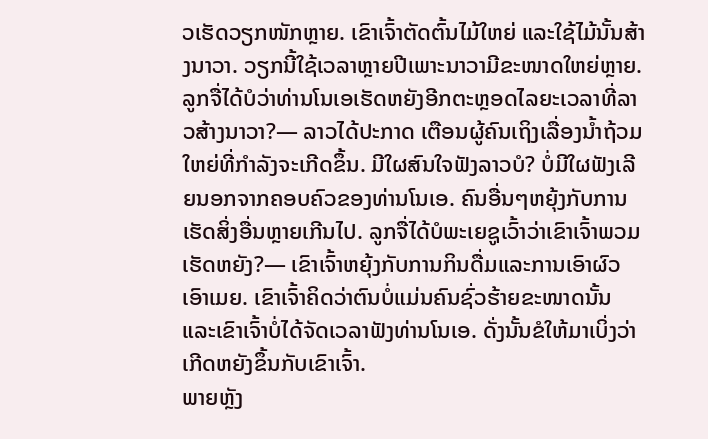ວເຮັດວຽກໜັກຫຼາຍ. ເຂົາເຈົ້າຕັດຕົ້ນໄມ້ໃຫຍ່ ແລະໃຊ້ໄມ້ນັ້ນສ້າງນາວາ. ວຽກນີ້ໃຊ້ເວລາຫຼາຍປີເພາະນາວາມີຂະໜາດໃຫຍ່ຫຼາຍ.
ລູກຈື່ໄດ້ບໍວ່າທ່ານໂນເອເຮັດຫຍັງອີກຕະຫຼອດໄລຍະເວລາທີ່ລາວສ້າງນາວາ?— ລາວໄດ້ປະກາດ ເຕືອນຜູ້ຄົນເຖິງເລື່ອງນ້ຳຖ້ວມໃຫຍ່ທີ່ກຳລັງຈະເກີດຂຶ້ນ. ມີໃຜສົນໃຈຟັງລາວບໍ? ບໍ່ມີໃຜຟັງເລີຍນອກຈາກຄອບຄົວຂອງທ່ານໂນເອ. ຄົນອື່ນໆຫຍຸ້ງກັບການເຮັດສິ່ງອື່ນຫຼາຍເກີນໄປ. ລູກຈື່ໄດ້ບໍພະເຍຊູເວົ້າວ່າເຂົາເຈົ້າພວມເຮັດຫຍັງ?— ເຂົາເຈົ້າຫຍຸ້ງກັບການກິນດື່ມແລະການເອົາຜົວເອົາເມຍ. ເຂົາເຈົ້າຄິດວ່າຕົນບໍ່ແມ່ນຄົນຊົ່ວຮ້າຍຂະໜາດນັ້ນ ແລະເຂົາເຈົ້າບໍ່ໄດ້ຈັດເວລາຟັງທ່ານໂນເອ. ດັ່ງນັ້ນຂໍໃຫ້ມາເບິ່ງວ່າເກີດຫຍັງຂຶ້ນກັບເຂົາເຈົ້າ.
ພາຍຫຼັງ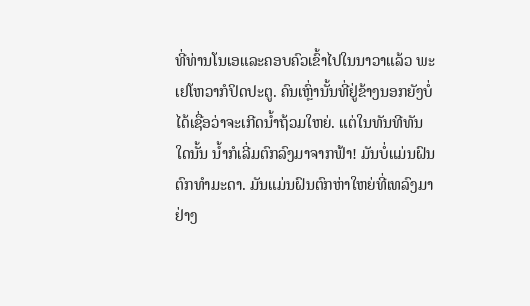ທີ່ທ່ານໂນເອແລະຄອບຄົວເຂົ້າໄປໃນນາວາແລ້ວ ພະເຢໂຫວາກໍປິດປະຕູ. ຄົນເຫຼົ່ານັ້ນທີ່ຢູ່ຂ້າງນອກຍັງບໍ່ໄດ້ເຊື່ອວ່າຈະເກີດນ້ຳຖ້ວມໃຫຍ່. ແຕ່ໃນທັນທີທັນໃດນັ້ນ ນ້ຳກໍເລີ່ມຕົກລົງມາຈາກຟ້າ! ມັນບໍ່ແມ່ນຝົນຕົກທຳມະດາ. ມັນແມ່ນຝົນຕົກຫ່າໃຫຍ່ທີ່ເທລົງມາຢ່າງ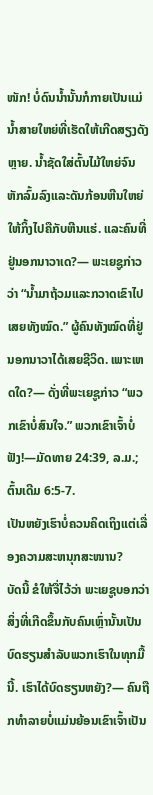ໜັກ! ບໍ່ດົນນ້ຳນັ້ນກໍກາຍເປັນແມ່ນ້ຳສາຍໃຫຍ່ທີ່ເຮັດໃຫ້ເກີດສຽງດັງຫຼາຍ. ນ້ຳຊັດໃສ່ຕົ້ນໄມ້ໃຫຍ່ຈົນຫັກລົ້ມລົງແລະດັນກ້ອນຫີນໃຫຍ່ໃຫ້ກິ້ງໄປຄືກັບຫີນແຮ່. ແລະຄົນທີ່ຢູ່ນອກນາວາເດ?— ພະເຍຊູກ່າວວ່າ “ນ້ຳມາຖ້ວມແລະກວາດເຂົາໄປເສຍທັງໝົດ.” ຜູ້ຄົນທັງໝົດທີ່ຢູ່ນອກນາວາໄດ້ເສຍຊີວິດ. ເພາະເຫດໃດ?— ດັ່ງທີ່ພະເຍຊູກ່າວ “ພວກເຂົາບໍ່ສົນໃຈ.” ພວກເຂົາເຈົ້າບໍ່ຟັງ!—ມັດທາຍ 24:39, ລ.ມ.; ຕົ້ນເດີມ 6:5-7.
ເປັນຫຍັງເຮົາບໍ່ຄວນຄິດເຖິງແຕ່ເລື່ອງຄວາມສະຫນຸກສະໜານ?
ບັດນີ້ ຂໍໃຫ້ຈື່ໄວ້ວ່າ ພະເຍຊູບອກວ່າສິ່ງທີ່ເກີດຂຶ້ນກັບຄົນເຫຼົ່ານັ້ນເປັນບົດຮຽນສຳລັບພວກເຮົາໃນທຸກມື້ນີ້. ເຮົາໄດ້ບົດຮຽນຫຍັງ?— ຄົນຖືກທຳລາຍບໍ່ແມ່ນຍ້ອນເຂົາເຈົ້າເປັນ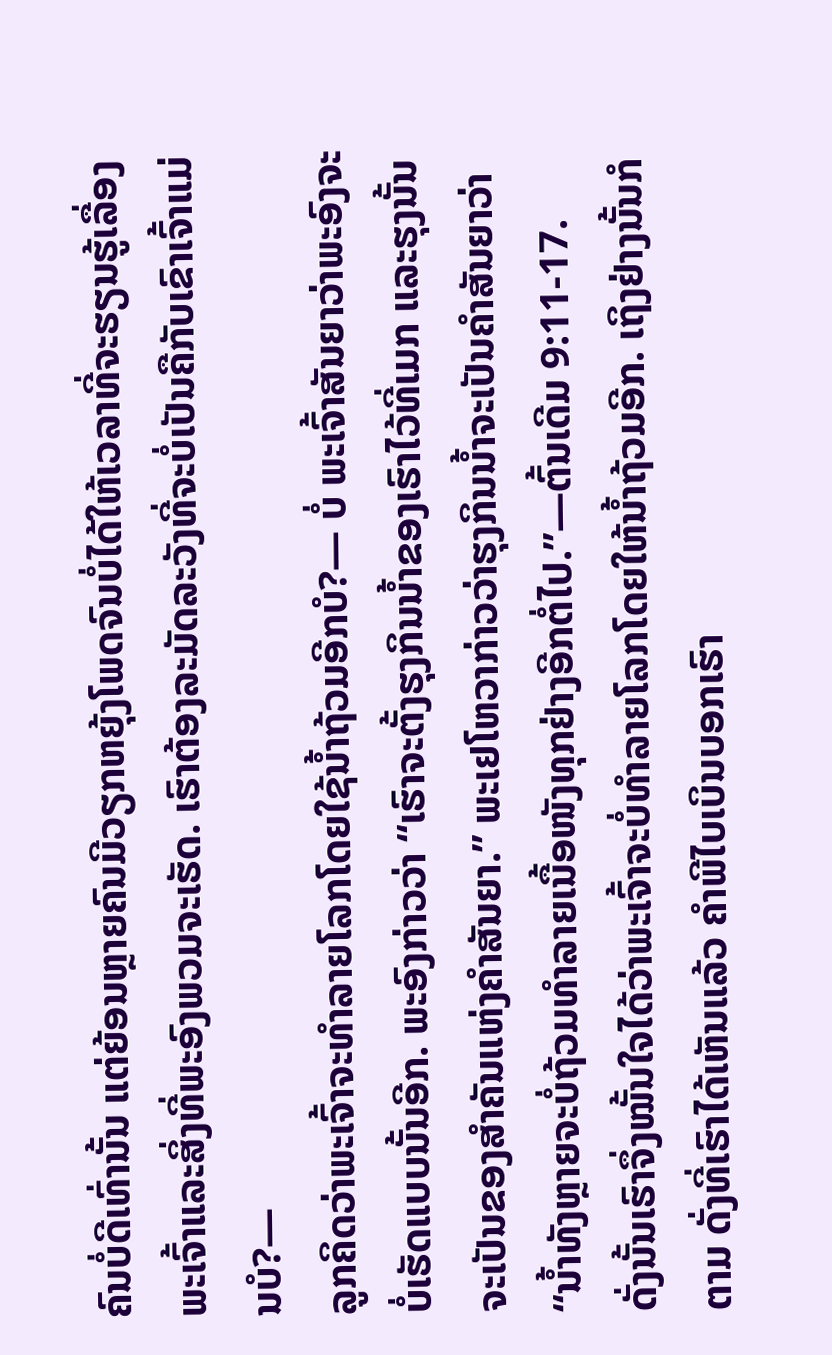ຄົນບໍ່ດີເທົ່ານັ້ນ ແຕ່ຍ້ອນຫຼາຍຄົນມີວຽກຫຍຸ້ງໂພດຈົນບໍ່ໄດ້ໃຫ້ເວລາທີ່ຈະຮຽນຮູ້ເລື່ອງພະເຈົ້າແລະສິ່ງທີ່ພະອົງພວມຈະເຮັດ. ເຮົາຕ້ອງລະມັດລະວັງທີ່ຈະບໍ່ເປັນຄືກັບເຂົາເຈົ້າແມ່ນບໍ?—
ລູກຄິດວ່າພະເຈົ້າຈະທຳລາຍໂລກໂດຍໃຊ້ນ້ຳຖ້ວມອີກບໍ?— ບໍ່ ພະເຈົ້າສັນຍາວ່າພະອົງຈະບໍ່ເຮັດແບບນັ້ນອີກ. ພະອົງກ່າວວ່າ “ເຮົາຈະຕັ້ງຮຸງກິນນ້ຳຂອງເຮົາໄວ້ທີ່ເມກ ແລະຮຸງນັ້ນຈະເປັນຂອງສຳຄັນແຫ່ງຄຳສັນຍາ.” ພະເຢໂຫວາກ່າວວ່າຮຸງກິນນ້ຳຈະເປັນຄຳສັນຍາວ່າ “ນ້ຳທັງຫຼາຍຈະບໍ່ຖ້ວມທຳລາຍເນື້ອໜັງທຸກຢ່າງອີກຕໍ່ໄປ.”—ຕົ້ນເດີມ 9:11-17.
ດັ່ງນັ້ນເຮົາຈຶ່ງໝັ້ນໃຈໄດ້ວ່າພະເຈົ້າຈະບໍ່ທຳລາຍໂລກໂດຍໃຫ້ນ້ຳຖ້ວມອີກ. ເຖິງຢ່າງນັ້ນກໍຕາມ ດັ່ງທີ່ເຮົາໄດ້ເຫັນແລ້ວ ຄຳພີໄບເບິນບອກເຮົາ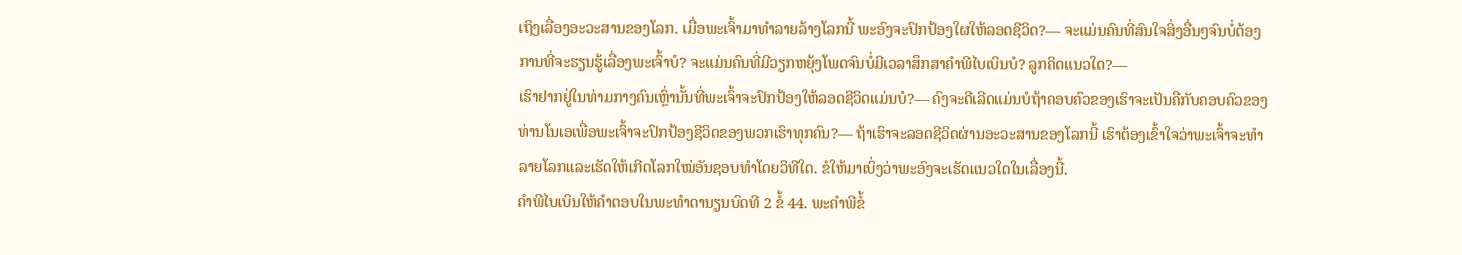ເຖິງເລື່ອງອະວະສານຂອງໂລກ. ເມື່ອພະເຈົ້າມາທຳລາຍລ້າງໂລກນີ້ ພະອົງຈະປົກປ້ອງໃຜໃຫ້ລອດຊີວິດ?— ຈະແມ່ນຄົນທີ່ສົນໃຈສິ່ງອື່ນໆຈົນບໍ່ຕ້ອງການທີ່ຈະຮຽນຮູ້ເລື່ອງພະເຈົ້າບໍ? ຈະແມ່ນຄົນທີ່ມີວຽກຫຍຸ້ງໂພດຈົນບໍ່ມີເວລາສຶກສາຄຳພີໄບເບິນບໍ? ລູກຄິດແນວໃດ?—
ເຮົາຢາກຢູ່ໃນທ່າມກາງຄົນເຫຼົ່ານັ້ນທີ່ພະເຈົ້າຈະປົກປ້ອງໃຫ້ລອດຊີວິດແມ່ນບໍ?— ຄົງຈະດີເລີດແມ່ນບໍຖ້າຄອບຄົວຂອງເຮົາຈະເປັນຄືກັບຄອບຄົວຂອງທ່ານໂນເອເພື່ອພະເຈົ້າຈະປົກປ້ອງຊີວິດຂອງພວກເຮົາທຸກຄົນ?— ຖ້າເຮົາຈະລອດຊີວິດຜ່ານອະວະສານຂອງໂລກນີ້ ເຮົາຕ້ອງເຂົ້າໃຈວ່າພະເຈົ້າຈະທຳລາຍໂລກແລະເຮັດໃຫ້ເກີດໂລກໃໝ່ອັນຊອບທຳໂດຍວິທີໃດ. ຂໍໃຫ້ມາເບິ່ງວ່າພະອົງຈະເຮັດແນວໃດໃນເລື່ອງນີ້.
ຄຳພີໄບເບິນໃຫ້ຄຳຕອບໃນພະທຳດານຽນບົດທີ 2 ຂໍ້ 44. ພະຄຳພີຂໍ້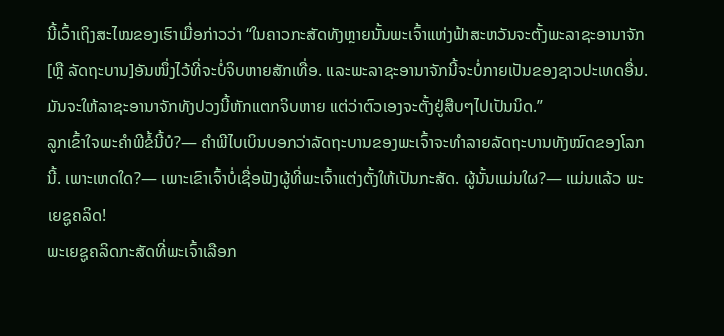ນີ້ເວົ້າເຖິງສະໄໝຂອງເຮົາເມື່ອກ່າວວ່າ “ໃນຄາວກະສັດທັງຫຼາຍນັ້ນພະເຈົ້າແຫ່ງຟ້າສະຫວັນຈະຕັ້ງພະລາຊະອານາຈັກ [ຫຼື ລັດຖະບານ]ອັນໜຶ່ງໄວ້ທີ່ຈະບໍ່ຈິບຫາຍສັກເທື່ອ. ແລະພະລາຊະອານາຈັກນີ້ຈະບໍ່ກາຍເປັນຂອງຊາວປະເທດອື່ນ. ມັນຈະໃຫ້ລາຊະອານາຈັກທັງປວງນີ້ຫັກແຕກຈິບຫາຍ ແຕ່ວ່າຕົວເອງຈະຕັ້ງຢູ່ສືບໆໄປເປັນນິດ.”
ລູກເຂົ້າໃຈພະຄຳພີຂໍ້ນີ້ບໍ?— ຄຳພີໄບເບິນບອກວ່າລັດຖະບານຂອງພະເຈົ້າຈະທຳລາຍລັດຖະບານທັງໝົດຂອງໂລກນີ້. ເພາະເຫດໃດ?— ເພາະເຂົາເຈົ້າບໍ່ເຊື່ອຟັງຜູ້ທີ່ພະເຈົ້າແຕ່ງຕັ້ງໃຫ້ເປັນກະສັດ. ຜູ້ນັ້ນແມ່ນໃຜ?— ແມ່ນແລ້ວ ພະເຍຊູຄລິດ!
ພະເຍຊູຄລິດກະສັດທີ່ພະເຈົ້າເລືອກ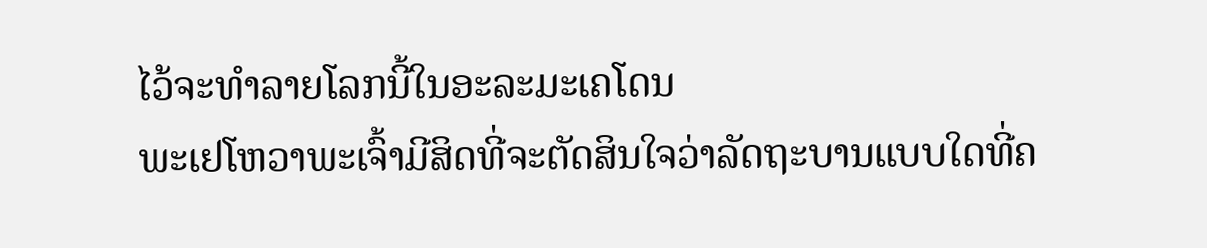ໄວ້ຈະທຳລາຍໂລກນີ້ໃນອະລະມະເຄໂດນ
ພະເຢໂຫວາພະເຈົ້າມີສິດທີ່ຈະຕັດສິນໃຈວ່າລັດຖະບານແບບໃດທີ່ຄ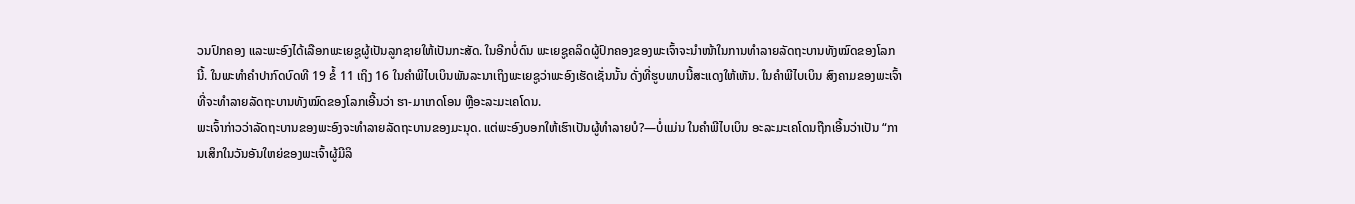ວນປົກຄອງ ແລະພະອົງໄດ້ເລືອກພະເຍຊູຜູ້ເປັນລູກຊາຍໃຫ້ເປັນກະສັດ. ໃນອີກບໍ່ດົນ ພະເຍຊູຄລິດຜູ້ປົກຄອງຂອງພະເຈົ້າຈະນຳໜ້າໃນການທຳລາຍລັດຖະບານທັງໝົດຂອງໂລກນີ້. ໃນພະທຳຄຳປາກົດບົດທີ 19 ຂໍ້ 11 ເຖິງ 16 ໃນຄຳພີໄບເບິນພັນລະນາເຖິງພະເຍຊູວ່າພະອົງເຮັດເຊັ່ນນັ້ນ ດັ່ງທີ່ຮູບພາບນີ້ສະແດງໃຫ້ເຫັນ. ໃນຄຳພີໄບເບິນ ສົງຄາມຂອງພະເຈົ້າທີ່ຈະທຳລາຍລັດຖະບານທັງໝົດຂອງໂລກເອີ້ນວ່າ ຮາ-ມາເກດໂອນ ຫຼືອະລະມະເຄໂດນ.
ພະເຈົ້າກ່າວວ່າລັດຖະບານຂອງພະອົງຈະທຳລາຍລັດຖະບານຂອງມະນຸດ. ແຕ່ພະອົງບອກໃຫ້ເຮົາເປັນຜູ້ທຳລາຍບໍ?—ບໍ່ແມ່ນ ໃນຄຳພີໄບເບິນ ອະລະມະເຄໂດນຖືກເອີ້ນວ່າເປັນ “ການເສິກໃນວັນອັນໃຫຍ່ຂອງພະເຈົ້າຜູ້ມີລິ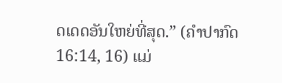ດເດດອັນໃຫຍ່ທີ່ສຸດ.” (ຄຳປາກົດ 16:14, 16) ແມ່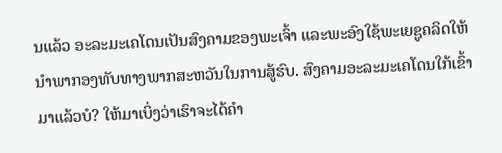ນແລ້ວ ອະລະມະເຄໂດນເປັນສົງຄາມຂອງພະເຈົ້າ ແລະພະອົງໃຊ້ພະເຍຊູຄລິດໃຫ້ນຳພາກອງທັບທາງພາກສະຫວັນໃນການສູ້ຮົບ. ສົງຄາມອະລະມະເຄໂດນໃກ້ເຂົ້າມາແລ້ວບໍ? ໃຫ້ມາເບິ່ງວ່າເຮົາຈະໄດ້ຄຳ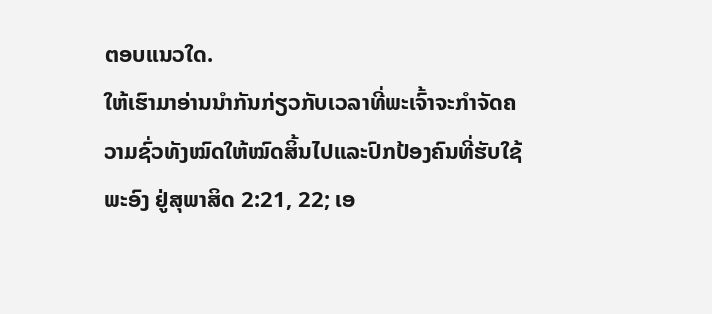ຕອບແນວໃດ.
ໃຫ້ເຮົາມາອ່ານນຳກັນກ່ຽວກັບເວລາທີ່ພະເຈົ້າຈະກຳຈັດຄວາມຊົ່ວທັງໝົດໃຫ້ໝົດສິ້ນໄປແລະປົກປ້ອງຄົນທີ່ຮັບໃຊ້ພະອົງ ຢູ່ສຸພາສິດ 2:21, 22; ເອ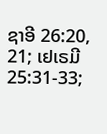ຊາອີ 26:20, 21; ເຢເຣມີ 25:31-33;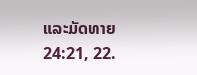ແລະມັດທາຍ 24:21, 22.